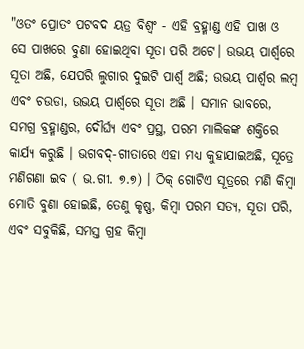"ଓତଂ ପ୍ରୋତଂ ପଟବଦ ୟତ୍ର ବିଶ୍ୱଂ - ଏହି ବ୍ରହ୍ମାଣ୍ଡ ଏହି ପାଖ ଓ ସେ ପାଖରେ ବୁଣା ହୋଇଥିବା ସୂତା ପରି ଅଟେ। ଉଭୟ ପାର୍ଶ୍ୱରେ ସୂତା ଅଛି, ଯେପରି ଲୁଗାର ଦୁଇଟି ପାର୍ଶ୍ୱ ଅଛି; ଉଭୟ ପାର୍ଶ୍ୱର ଲମ୍ବ ଏବଂ ଚଉଡା, ଉଭୟ ପାର୍ଶ୍ୱରେ ସୂତା ଅଛି । ସମାନ ଭାବରେ, ସମଗ୍ର ବ୍ରହ୍ମାଣ୍ଡର, ଦୌର୍ଘ୍ୟ ଏବଂ ପ୍ରସ୍ଥ, ପରମ ମାଲିକଙ୍କ ଶକ୍ତିରେ କାର୍ଯ୍ୟ କରୁଛି । ଭଗବଦ୍-ଗୀତାରେ ଏହା ମଧ୍ୟ କୁହାଯାଇଅଛି, ସୂତ୍ରେ ମଣିଗଣା ଇବ ( ଭ.ଗୀ. ୭.୭) । ଠିକ୍ ଗୋଟିଏ ସୂତ୍ରରେ ମଣି କିମ୍ବା ମୋତି ବୁଣା ହୋଇଛି, ତେଣୁ କୃଷ୍ଣ, କିମ୍ବା ପରମ ସତ୍ୟ, ସୂତା ପରି, ଏବଂ ସବୁକିଛି, ସମସ୍ତ ଗ୍ରହ କିମ୍ବା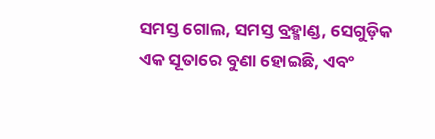ସମସ୍ତ ଗୋଲ, ସମସ୍ତ ବ୍ରହ୍ମାଣ୍ଡ, ସେଗୁଡ଼ିକ ଏକ ସୂତାରେ ବୁଣା ହୋଇଛି, ଏବଂ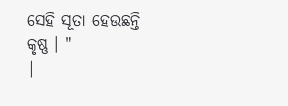ସେହି ସୂତା ହେଉଛନ୍ତି କୃଷ୍ଣ । "
|